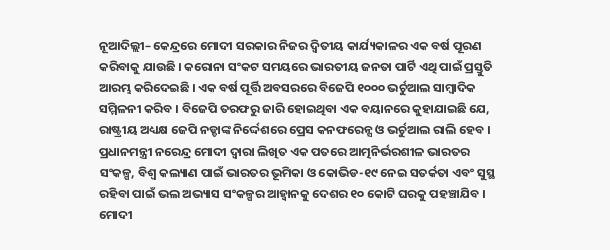ନୂଆଦିଲ୍ଲୀ– କେନ୍ଦ୍ରରେ ମୋଦୀ ସରକାର ନିଜର ଦ୍ୱିତୀୟ କାର୍ଯ୍ୟକାଳର ଏକ ବର୍ଷ ପୂରଣ କରିବାକୁ ଯାଉଛି । କରୋନା ସଂକଟ ସମୟରେ ଭାରତୀୟ ଜନତା ପାର୍ଟି ଏଥି ପାଇଁ ପ୍ରସ୍ତୁତି ଆରମ୍ଭ କରିଦେଇଛି । ଏକ ବର୍ଷ ପୂର୍ତ୍ତି ଅବସରରେ ବିଜେପି ୧୦୦୦ ଭର୍ଚୁଆଲ ସାମ୍ବାଦିକ ସମ୍ମିଳନୀ କରିବ । ବିଜେପି ତରଫରୁ ଜାରି ହୋଇଥିବା ଏକ ବୟାନରେ କୁହାଯାଇଛି ଯେ, ରାଷ୍ଟ୍ରୀୟ ଅଧ୍ୟକ୍ଷ ଜେପି ନଡ୍ଡାଙ୍କ ନିର୍ଦ୍ଦେଶରେ ପ୍ରେସ କନଫରେନ୍ସ ଓ ଭର୍ଚୁଆଲ ରାଲି ହେବ । ପ୍ରଧାନମନ୍ତ୍ରୀ ନରେନ୍ଦ୍ର ମୋଦୀ ଦ୍ୱାରା ଲିଖିତ ଏକ ପତରେ ଆତ୍ମନିର୍ଭରଶୀଳ ଭାରତର ସଂକଳ୍ପ, ବିଶ୍ୱ କଲ୍ୟାଣ ପାଇଁ ଭାରତର ଭୂମିକା ଓ କୋଭିଡ-୧୯ ନେଇ ସତର୍କତା ଏବଂ ସୁସ୍ଥ ରହିବା ପାଇଁ ଭଲ ଅଭ୍ୟାସ ସଂକଳ୍ପର ଆହ୍ୱାନକୁ ଦେଶର ୧୦ କୋଟି ଘରକୁ ପହଞ୍ଚାଯିବ ।
ମୋଦୀ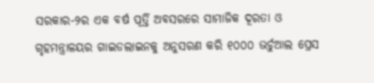ସରକାର-୨ର ଏକ ବର୍ଷ ପୂର୍ତ୍ତି ଅବସରରେ ସାମାଜିକ ଦୂରତା ଓ ଗୃହମନ୍ତ୍ରାଳୟର ଗାଇଡଲାଇନକୁ ଅନୁସରଣ କରି ୧୦୦୦ ଭର୍ଚୁଆଲ ପ୍ରେସ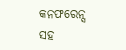କନଫରେନ୍ସ ସହ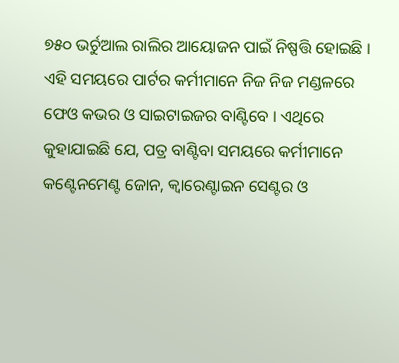୭୫୦ ଭର୍ଚୁଆଲ ରାଲିର ଆୟୋଜନ ପାଇଁ ନିଷ୍ପତ୍ତି ହୋଇଛି । ଏହି ସମୟରେ ପାର୍ଟର କର୍ମୀମାନେ ନିଜ ନିଜ ମଣ୍ଡଳରେ ଫେଓ କଭର ଓ ସାଇଟାଇଜର ବାଣ୍ଟିବେ । ଏଥିରେ କୁହାଯାଇଛି ଯେ, ପତ୍ର ବାଣ୍ଟିବା ସମୟରେ କର୍ମୀମାନେ କଣ୍ଟେନମେଣ୍ଟ ଜୋନ, କ୍ୱାରେଣ୍ଟାଇନ ସେଣ୍ଟର ଓ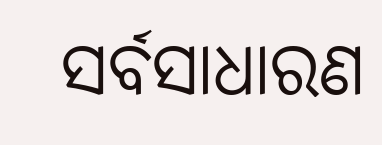ସର୍ବସାଧାରଣ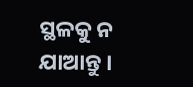ସ୍ଥଳକୁ ନ ଯାଆନ୍ତୁ ।